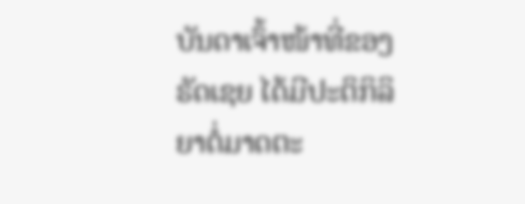ບັນດາເຈົ້າໜ້າທີ່ຂອງຣັດເຊຍ ໄດ້ມີປະຕິກິລິຍາຕໍ່ມາດຕະ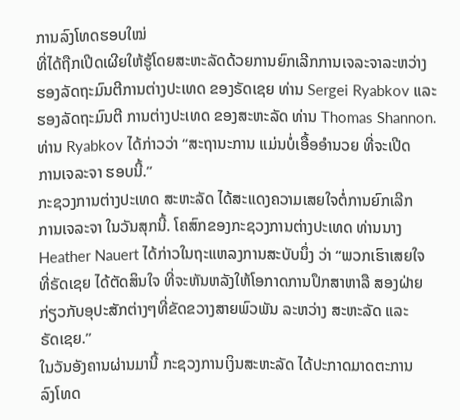ການລົງໂທດຮອບໃໝ່
ທີ່ໄດ້ຖືກເປີດເຜີຍໃຫ້ຮູ້ໂດຍສະຫະລັດດ້ວຍການຍົກເລີກການເຈລະຈາລະຫວ່າງ
ຮອງລັດຖະມົນຕີການຕ່າງປະເທດ ຂອງຣັດເຊຍ ທ່ານ Sergei Ryabkov ແລະ
ຮອງລັດຖະມົນຕີ ການຕ່າງປະເທດ ຂອງສະຫະລັດ ທ່ານ Thomas Shannon.
ທ່ານ Ryabkov ໄດ້ກ່າວວ່າ “ສະຖານະການ ແມ່ນບໍ່ເອື້ອອຳນວຍ ທີ່ຈະເປີດ
ການເຈລະຈາ ຮອບນີ້.”
ກະຊວງການຕ່າງປະເທດ ສະຫະລັດ ໄດ້ສະແດງຄວາມເສຍໃຈຕໍ່ການຍົກເລີກ
ການເຈລະຈາ ໃນວັນສຸກນີ້. ໂຄສົກຂອງກະຊວງການຕ່າງປະເທດ ທ່ານນາງ
Heather Nauert ໄດ້ກ່າວໃນຖະແຫລງການສະບັບນຶ່ງ ວ່າ “ພວກເຮົາເສຍໃຈ
ທີ່ຣັດເຊຍ ໄດ້ຕັດສິນໃຈ ທີ່ຈະຫັນຫລັງໃຫ້ໂອກາດການປຶກສາຫາລື ສອງຝ່າຍ
ກ່ຽວກັບອຸປະສັກຕ່າງໆທີ່ຂັດຂວາງສາຍພົວພັນ ລະຫວ່າງ ສະຫະລັດ ແລະ
ຣັດເຊຍ.”
ໃນວັນອັງຄານຜ່ານມານີ້ ກະຊວງການເງິນສະຫະລັດ ໄດ້ປະກາດມາດຕະການ
ລົງໂທດ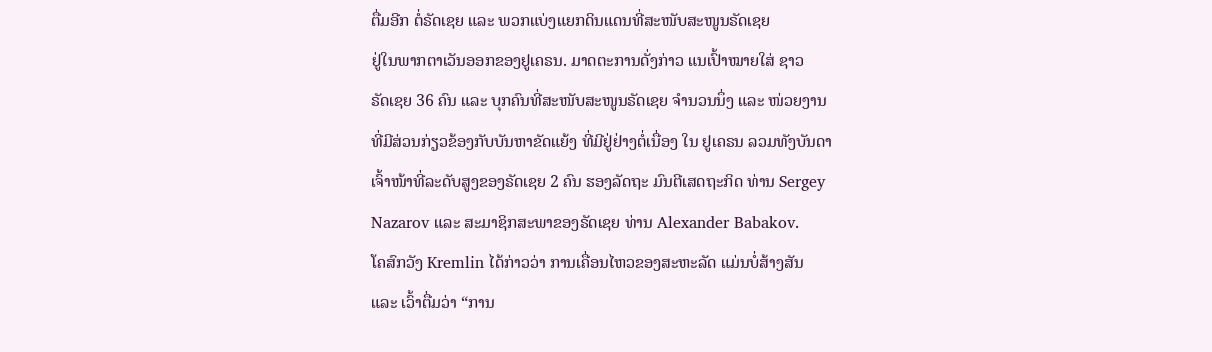ຕື່ມອີກ ຕໍ່ຣັດເຊຍ ແລະ ພວກແບ່ງແຍກດິນແດນທີ່ສະໜັບສະໜູນຣັດເຊຍ
ຢູ່ໃນພາກຕາເວັນອອກຂອງຢູເຄຣນ. ມາດຕະການດັ່ງກ່າວ ແນເປົ້າໝາຍໃສ່ ຊາວ
ຣັດເຊຍ 36 ຄົນ ແລະ ບຸກຄົນທີ່ສະໜັບສະໜູນຣັດເຊຍ ຈຳນວນນຶ່ງ ແລະ ໜ່ວຍງານ
ທີ່ມີສ່ວນກ່ຽວຂ້ອງກັບບັນຫາຂັດແຍ້ງ ທີ່ມີຢູ່ຢ່າງຕໍ່ເນື່ອງ ໃນ ຢູເຄຣນ ລວມທັງບັນດາ
ເຈົ້າໜ້າທີ່ລະດັບສູງຂອງຣັດເຊຍ 2 ຄົນ ຮອງລັດຖະ ມົນຕີເສດຖະກິດ ທ່ານ Sergey
Nazarov ແລະ ສະມາຊິກສະພາຂອງຣັດເຊຍ ທ່ານ Alexander Babakov.
ໂຄສົກວັງ Kremlin ໄດ້ກ່າວວ່າ ການເຄື່ອນໄຫວຂອງສະຫະລັດ ແມ່ນບໍ່ສ້າງສັນ
ແລະ ເວົ້າຕື່ມວ່າ “ການ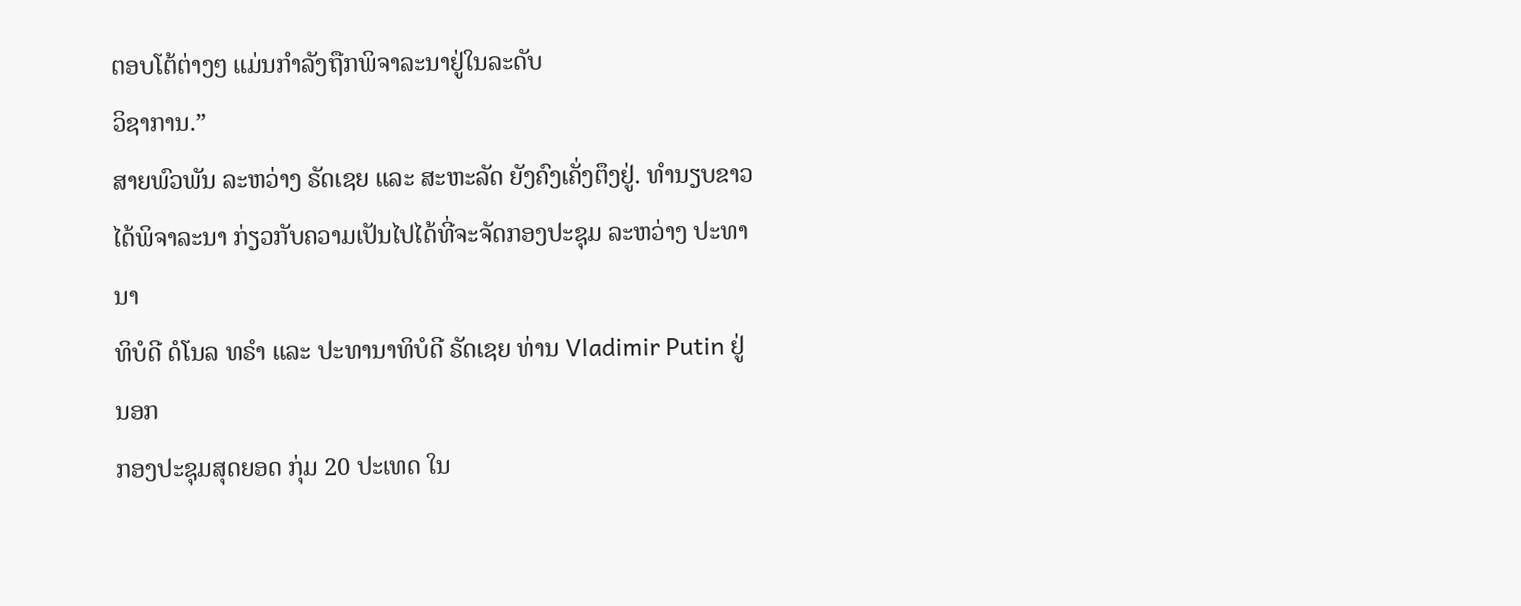ຕອບໂຕ້ຕ່າງໆ ແມ່ນກຳລັງຖືກພິຈາລະນາຢູ່ໃນລະດັບ
ວິຊາການ.”
ສາຍພົວພັນ ລະຫວ່າງ ຣັດເຊຍ ແລະ ສະຫະລັດ ຍັງຄົງເຄັ່ງຕຶງຢູ່. ທຳນຽບຂາວ
ໄດ້ພິຈາລະນາ ກ່ຽວກັບຄວາມເປັນໄປໄດ້ທີ່ຈະຈັດກອງປະຊຸມ ລະຫວ່າງ ປະທານາ
ທິບໍດີ ດໍໂນລ ທຣຳ ແລະ ປະທານາທິບໍດີ ຣັດເຊຍ ທ່ານ Vladimir Putin ຢູ່ນອກ
ກອງປະຊຸມສຸດຍອດ ກຸ່ມ 20 ປະເທດ ໃນ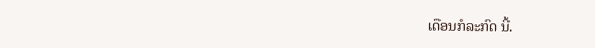ເດືອນກໍລະກົດ ນີ້.